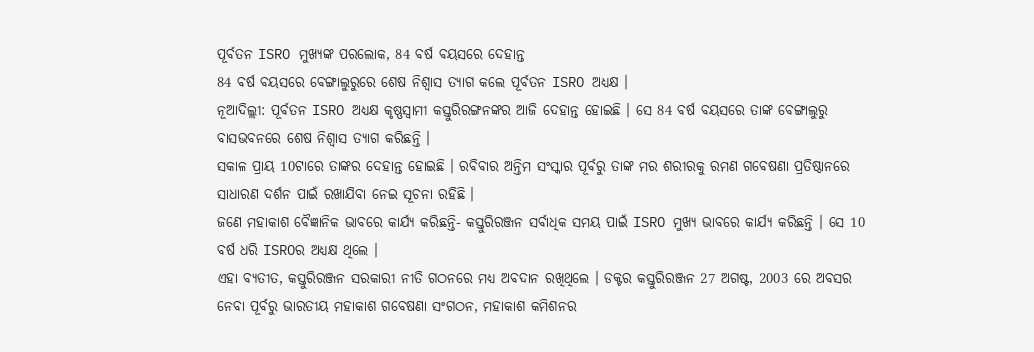ପୂର୍ବତନ ISRO ମୁଖ୍ୟଙ୍କ ପରଲୋକ, 84 ବର୍ଷ ବୟସରେ ଦେହାନ୍ତ
84 ବର୍ଷ ବୟସରେ ବେଙ୍ଗାଲୁରୁରେ ଶେଷ ନିଶ୍ୱାସ ତ୍ୟାଗ କଲେ ପୂର୍ବତନ ISRO ଅଧ୍ୟକ୍ଷ ।
ନୂଆଦିଲ୍ଲୀ: ପୂର୍ବତନ ISRO ଅଧ୍ୟକ୍ଷ କୃଷ୍ଣସ୍ୱାମୀ କସ୍ତୁରିରଙ୍ଗନଙ୍କର ଆଜି ଦେହାନ୍ତ ହୋଇଛି । ସେ 84 ବର୍ଷ ବୟସରେ ତାଙ୍କ ବେଙ୍ଗାଲୁରୁ ବାସଭବନରେ ଶେଷ ନିଶ୍ୱାସ ତ୍ୟାଗ କରିଛନ୍ତି ।
ସକାଳ ପ୍ରାୟ 10ଟାରେ ତାଙ୍କର ଦେହାନ୍ତ ହୋଇଛି । ରବିବାର ଅନ୍ତିମ ସଂସ୍କାର ପୂର୍ବରୁ ତାଙ୍କ ମର ଶରୀରକୁ ରମଣ ଗବେଷଣା ପ୍ରତିଷ୍ଠାନରେ ସାଧାରଣ ଦର୍ଶନ ପାଇଁ ରଖାଯିବା ନେଇ ସୂଚନା ରହିଛି ।
ଜଣେ ମହାକାଶ ବୈଜ୍ଞାନିକ ଭାବରେ କାର୍ଯ୍ୟ କରିଛନ୍ତି- କସ୍ତୁରିରଞ୍ଜନ ସର୍ବାଧିକ ସମୟ ପାଇଁ ISRO ମୁଖ୍ୟ ଭାବରେ କାର୍ଯ୍ୟ କରିଛନ୍ତି । ସେ 10 ବର୍ଷ ଧରି ISROର ଅଧ୍ୟକ୍ଷ ଥିଲେ ।
ଏହା ବ୍ୟତୀତ, କସ୍ତୁରିରଞ୍ଜନ ସରକାରୀ ନୀତି ଗଠନରେ ମଧ୍ୟ ଅବଦାନ ରଖିଥିଲେ । ଡକ୍ଟର କସ୍ତୁରିରଞ୍ଜନ 27 ଅଗଷ୍ଟ, 2003 ରେ ଅବସର ନେବା ପୂର୍ବରୁ ଭାରତୀୟ ମହାକାଶ ଗବେଷଣା ସଂଗଠନ, ମହାକାଶ କମିଶନର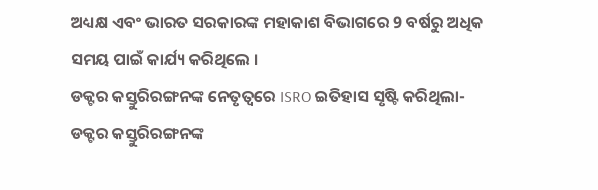ଅଧ୍ୟକ୍ଷ ଏବଂ ଭାରତ ସରକାରଙ୍କ ମହାକାଶ ବିଭାଗରେ 9 ବର୍ଷରୁ ଅଧିକ ସମୟ ପାଇଁ କାର୍ଯ୍ୟ କରିଥିଲେ ।
ଡକ୍ଟର କସ୍ତୁରିରଙ୍ଗନଙ୍କ ନେତୃତ୍ୱରେ ISRO ଇତିହାସ ସୃଷ୍ଟି କରିଥିଲା- ଡକ୍ଟର କସ୍ତୁରିରଙ୍ଗନଙ୍କ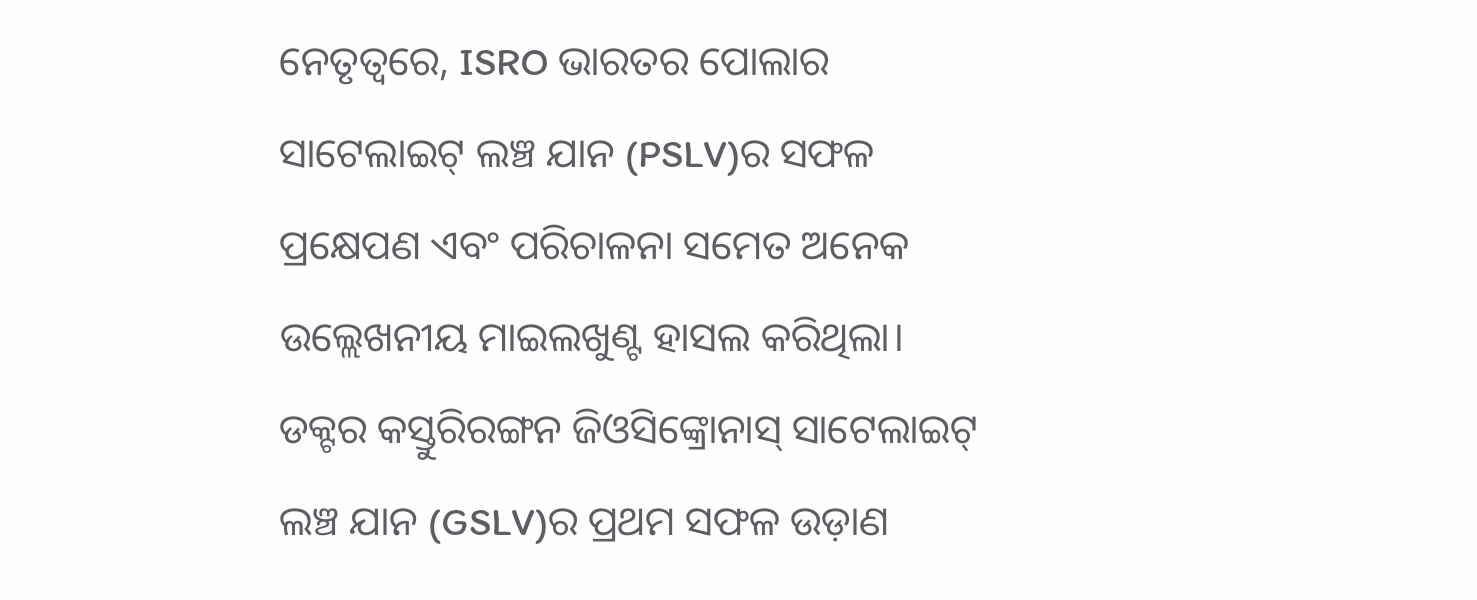ନେତୃତ୍ୱରେ, ISRO ଭାରତର ପୋଲାର ସାଟେଲାଇଟ୍ ଲଞ୍ଚ ଯାନ (PSLV)ର ସଫଳ ପ୍ରକ୍ଷେପଣ ଏବଂ ପରିଚାଳନା ସମେତ ଅନେକ ଉଲ୍ଲେଖନୀୟ ମାଇଲଖୁଣ୍ଟ ହାସଲ କରିଥିଲା। ଡକ୍ଟର କସ୍ତୁରିରଙ୍ଗନ ଜିଓସିଙ୍କ୍ରୋନାସ୍ ସାଟେଲାଇଟ୍ ଲଞ୍ଚ ଯାନ (GSLV)ର ପ୍ରଥମ ସଫଳ ଉଡ଼ାଣ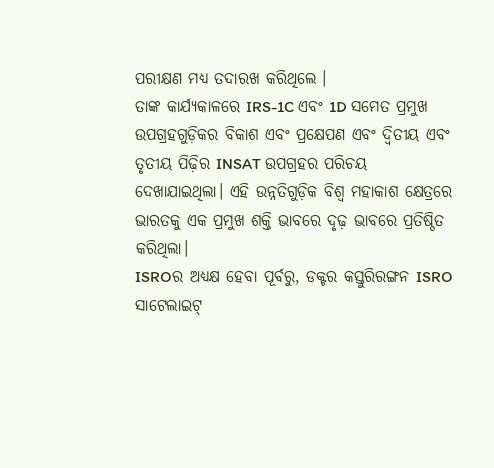ପରୀକ୍ଷଣ ମଧ୍ୟ ତଦାରଖ କରିଥିଲେ ।
ତାଙ୍କ କାର୍ଯ୍ୟକାଳରେ IRS-1C ଏବଂ 1D ସମେତ ପ୍ରମୁଖ ଉପଗ୍ରହଗୁଡ଼ିକର ବିକାଶ ଏବଂ ପ୍ରକ୍ଷେପଣ ଏବଂ ଦ୍ୱିତୀୟ ଏବଂ ତୃତୀୟ ପିଢ଼ିର INSAT ଉପଗ୍ରହର ପରିଚୟ ଦେଖାଯାଇଥିଲା। ଏହି ଉନ୍ନତିଗୁଡ଼ିକ ବିଶ୍ୱ ମହାକାଶ କ୍ଷେତ୍ରରେ ଭାରତକୁ ଏକ ପ୍ରମୁଖ ଶକ୍ତି ଭାବରେ ଦୃଢ଼ ଭାବରେ ପ୍ରତିଷ୍ଠିତ କରିଥିଲା।
ISROର ଅଧ୍ୟକ୍ଷ ହେବା ପୂର୍ବରୁ, ଡକ୍ଟର କସ୍ତୁରିରଙ୍ଗନ ISRO ସାଟେଲାଇଟ୍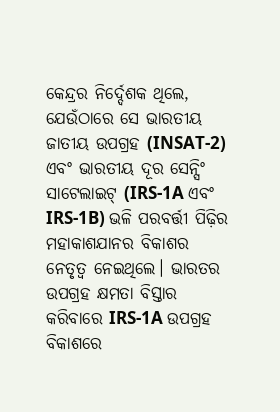କେନ୍ଦ୍ରର ନିର୍ଦ୍ଦେଶକ ଥିଲେ, ଯେଉଁଠାରେ ସେ ଭାରତୀୟ ଜାତୀୟ ଉପଗ୍ରହ (INSAT-2) ଏବଂ ଭାରତୀୟ ଦୂର ସେନ୍ସିଂ ସାଟେଲାଇଟ୍ (IRS-1A ଏବଂ IRS-1B) ଭଳି ପରବର୍ତ୍ତୀ ପିଢ଼ିର ମହାକାଶଯାନର ବିକାଶର ନେତୃତ୍ୱ ନେଇଥିଲେ। ଭାରତର ଉପଗ୍ରହ କ୍ଷମତା ବିସ୍ତାର କରିବାରେ IRS-1A ଉପଗ୍ରହ ବିକାଶରେ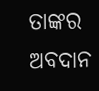ତାଙ୍କର ଅବଦାନ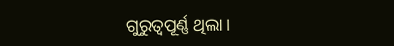ଗୁରୁତ୍ୱପୂର୍ଣ୍ଣ ଥିଲା।